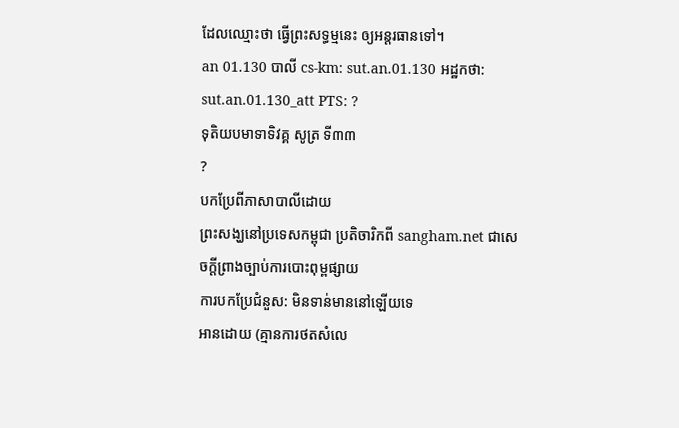ដែលឈ្មោះថា ធ្វើព្រះសទ្ធម្មនេះ ឲ្យអន្ដរធានទៅ។
an 01.130 បាលី cs-km: sut.an.01.130 អដ្ឋកថា: sut.an.01.130_att PTS: ?
ទុតិយបមាទាទិវគ្គ សូត្រ ទី៣៣
?
បកប្រែពីភាសាបាលីដោយ
ព្រះសង្ឃនៅប្រទេសកម្ពុជា ប្រតិចារិកពី sangham.net ជាសេចក្តីព្រាងច្បាប់ការបោះពុម្ពផ្សាយ
ការបកប្រែជំនួស: មិនទាន់មាននៅឡើយទេ
អានដោយ (គ្មានការថតសំលេ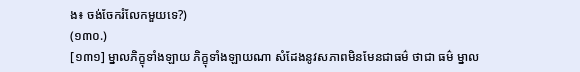ង៖ ចង់ចែករំលែកមួយទេ?)
(១៣០.)
[១៣១] ម្នាលភិក្ខុទាំងឡាយ ភិក្ខុទាំងឡាយណា សំដែងនូវសភាពមិនមែនជាធម៌ ថាជា ធម៌ ម្នាល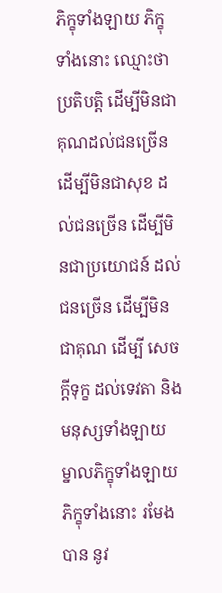ភិក្ខុទាំងឡាយ ភិក្ខុទាំងនោះ ឈ្មោះថាប្រតិបត្តិ ដើម្បីមិនជាគុណដល់ជនច្រើន ដើម្បីមិនជាសុខ ដល់ជនច្រើន ដើម្បីមិនជាប្រយោជន៍ ដល់ជនច្រើន ដើម្បីមិនជាគុណ ដើម្បី សេចក្ដីទុក្ខ ដល់ទេវតា និងមនុស្សទាំងឡាយ ម្នាលភិក្ខុទាំងឡាយ ភិក្ខុទាំងនោះ រមែងបាន នូវ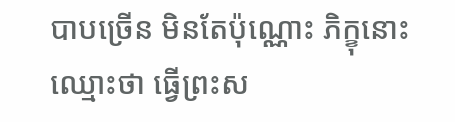បាបច្រើន មិនតែប៉ុណ្ណោះ ភិក្ខុនោះ ឈ្មោះថា ធ្វើព្រះស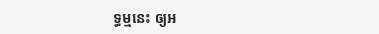ទ្ធម្មនេះ ឲ្យអ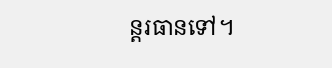ន្ដរធានទៅ។